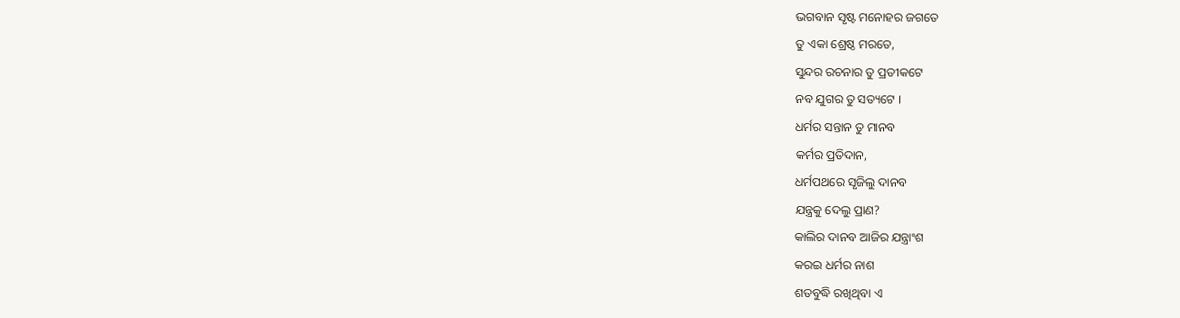ଭଗବାନ ସୃଷ୍ଟ ମନୋହର ଜଗତେ
ତୁ ଏକା ଶ୍ରେଷ୍ଠ ମରତେ,
ସୁନ୍ଦର ରଚନାର ତୁ ପ୍ରତୀକଟେ
ନବ ଯୁଗର ତୁ ସତ୍ୟଟେ ।
ଧର୍ମର ସନ୍ତାନ ତୁ ମାନବ
କର୍ମର ପ୍ରତିଦାନ,
ଧର୍ମପଥରେ ସୃଜିଲୁ ଦାନବ
ଯନ୍ତ୍ରକୁ ଦେଲୁ ପ୍ରାଣ?
କାଲିର ଦାନବ ଆଜିର ଯନ୍ତ୍ରାଂଶ
କରଇ ଧର୍ମର ନାଶ
ଶତବୁଦ୍ଧି ରଖିଥିବା ଏ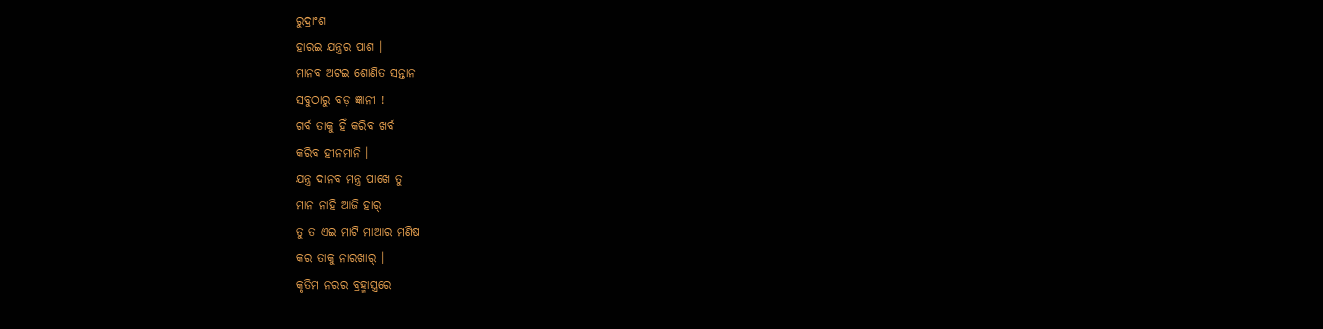ରୁଦ୍ରାଂଶ
ହାରଇ ଯନ୍ତ୍ରର ପାଶ ।
ମାନବ ଅଟଇ ଶୋଣିତ ସନ୍ତାନ
ସବୁଠାରୁ ବଡ଼ ଜ୍ଞାନୀ !
ଗର୍ବ ତାକୁ ହିଁ କରିବ ଖର୍ବ
କରିବ ହୀନମାନି ।
ଯନ୍ତ୍ର ଦାନବ ମନ୍ତ୍ର ପାଖେ ତୁ
ମାନ ନାହି ଆଜି ହାର୍
ତୁ ତ ଏଇ ମାଟି ମାଆର ମଣିଷ
କର ତାକୁ ନାରଖାର୍ ।
କୃତିମ ନରର ବ୍ରହ୍ମାସ୍ତ୍ରରେ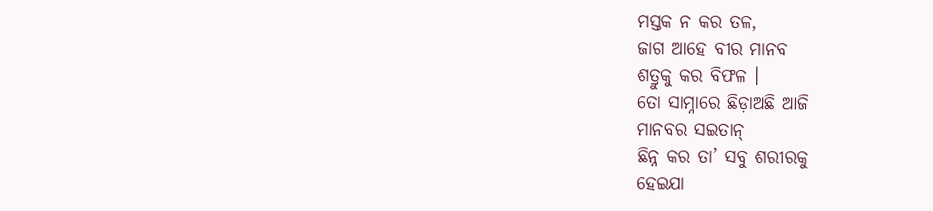ମସ୍ତକ ନ କର ତଳ,
ଜାଗ ଆହେ ବୀର ମାନବ
ଶତ୍ରୁକୁ କର ବିଫଳ ।
ତୋ ସାମ୍ନାରେ ଛିଡ଼ାଅଛି ଆଜି
ମାନବର ସଇତାନ୍
ଛିନ୍ନ କର ତା’ ସବୁ ଶରୀରକୁ
ହେଇଯା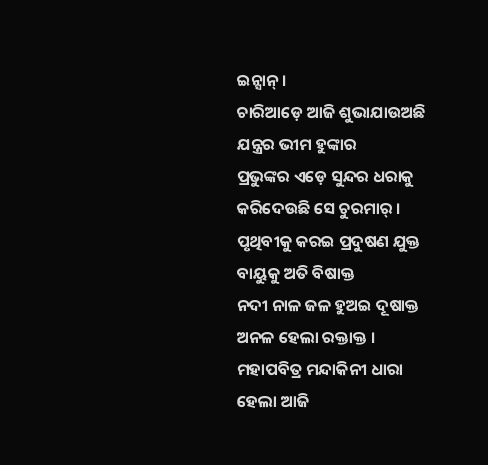ଇନ୍ସାନ୍ ।
ଚାରିଆଡ଼େ ଆଜି ଶୁଭାଯାଉଅଛି
ଯନ୍ତ୍ରର ଭୀମ ହୁଙ୍କାର
ପ୍ରଭୁଙ୍କର ଏଡ଼େ ସୁନ୍ଦର ଧରାକୁ
କରିଦେଉଛି ସେ ଚୁରମାର୍ ।
ପୃଥିବୀକୁ କରଇ ପ୍ରଦୁଷଣ ଯୁକ୍ତ
ବାୟୁକୁ ଅତି ବିଷାକ୍ତ
ନଦୀ ନାଳ ଜଳ ହୁଅଇ ଦୂଷାକ୍ତ
ଅନଳ ହେଲା ରକ୍ତାକ୍ତ ।
ମହାପବିତ୍ର ମନ୍ଦାକିନୀ ଧାରା
ହେଲା ଆଜି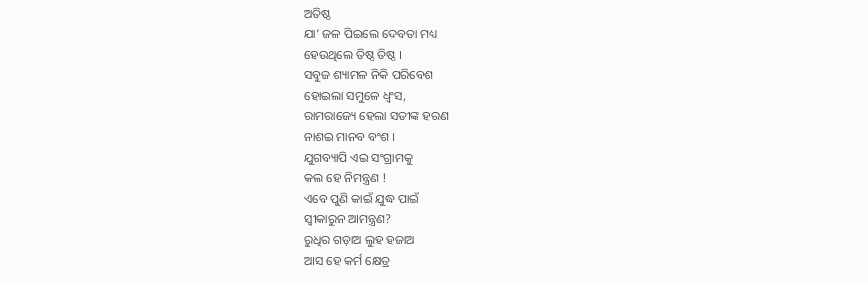ଅତିଷ୍ଠ
ଯା’ ଜଳ ପିଇଲେ ଦେବତା ମଧ୍ୟ
ହେଉଥିଲେ ତିଷ୍ଠ ତିଷ୍ଠ ।
ସବୁଜ ଶ୍ୟାମଳ ନିକି ପରିବେଶ
ହୋଇଲା ସମୁଳେ ଧ୍ୱଂସ,
ରାମରାଜ୍ୟେ ହେଲା ସତୀଙ୍କ ହରଣ
ନାଶଇ ମାନବ ବଂଶ ।
ଯୁଗବ୍ୟାପି ଏଇ ସଂଗ୍ରାମକୁ
କଲ ହେ ନିମନ୍ତ୍ରଣ !
ଏବେ ପୁଣି କାଇଁ ଯୁଦ୍ଧ ପାଇଁ
ସ୍ୱୀକାରୁନ ଆମନ୍ତ୍ରଣ?
ରୁଧିର ଗଡ଼ାଅ ଲୁହ ହଜାଅ
ଆସ ହେ କର୍ମ କ୍ଷେତ୍ର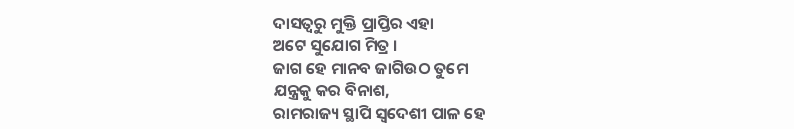ଦାସତ୍ୱରୁ ମୁକ୍ତି ପ୍ରାପ୍ତିର ଏହା
ଅଟେ ସୁଯୋଗ ମିତ୍ର ।
ଜାଗ ହେ ମାନବ ଜାଗିଉଠ ତୁମେ
ଯନ୍ତ୍ରକୁ କର ବିନାଶ,
ରାମରାଜ୍ୟ ସ୍ଥାପି ସ୍ୱଦେଶୀ ପାଳ ହେ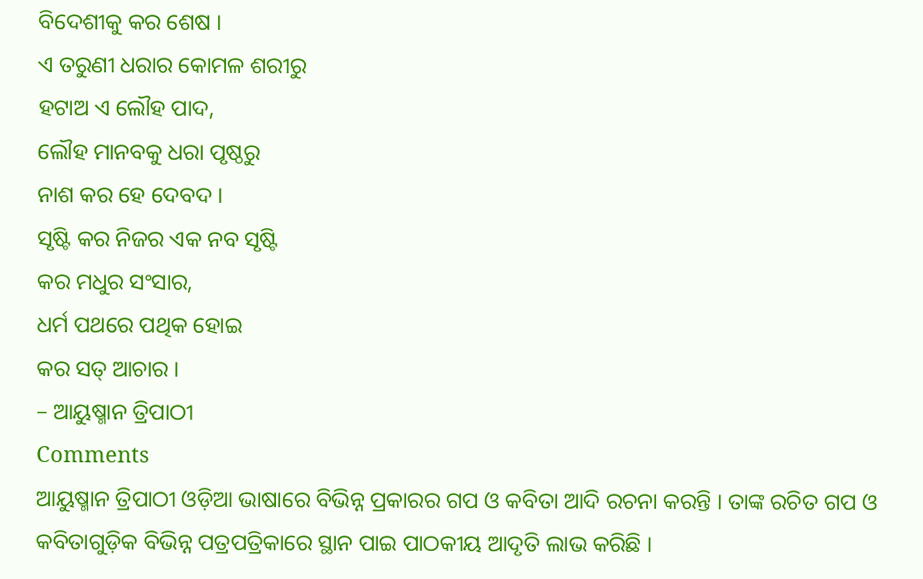ବିଦେଶୀକୁ କର ଶେଷ ।
ଏ ତରୁଣୀ ଧରାର କୋମଳ ଶରୀରୁ
ହଟାଅ ଏ ଲୌହ ପାଦ,
ଲୌହ ମାନବକୁ ଧରା ପୃଷ୍ଠରୁ
ନାଶ କର ହେ ଦେବଦ ।
ସୃଷ୍ଟି କର ନିଜର ଏକ ନବ ସୃଷ୍ଟି
କର ମଧୁର ସଂସାର,
ଧର୍ମ ପଥରେ ପଥିକ ହୋଇ
କର ସତ୍ ଆଚାର ।
– ଆୟୁଷ୍ମାନ ତ୍ରିପାଠୀ
Comments
ଆୟୁଷ୍ମାନ ତ୍ରିପାଠୀ ଓଡ଼ିଆ ଭାଷାରେ ବିଭିନ୍ନ ପ୍ରକାରର ଗପ ଓ କବିତା ଆଦି ରଚନା କରନ୍ତି । ତାଙ୍କ ରଚିତ ଗପ ଓ କବିତାଗୁଡ଼ିକ ବିଭିନ୍ନ ପତ୍ରପତ୍ରିକାରେ ସ୍ଥାନ ପାଇ ପାଠକୀୟ ଆଦୃତି ଲାଭ କରିଛି ।